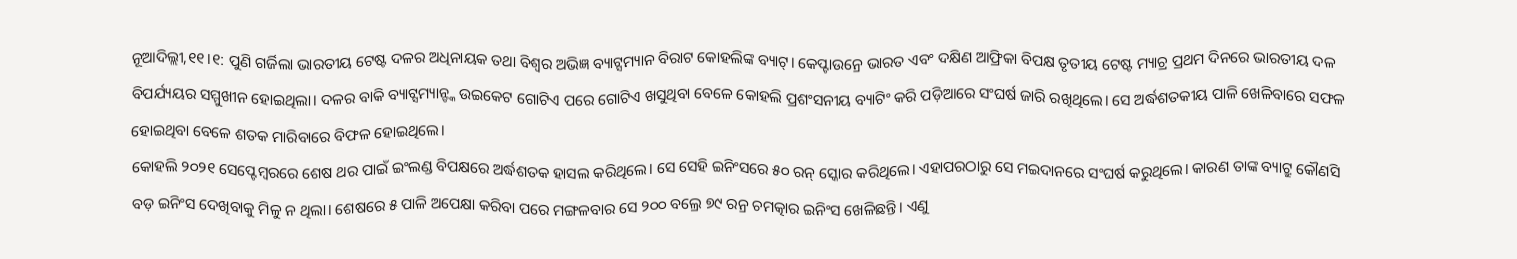ନୂଆଦିଲ୍ଲୀ,୧୧।୧: ପୁଣି ଗର୍ଜିଲା ଭାରତୀୟ ଟେଷ୍ଟ ଦଳର ଅଧିନାୟକ ତଥା ବିଶ୍ୱର ଅଭିଜ୍ଞ ବ୍ୟାଟ୍ସମ୍ୟାନ ବିରାଟ କୋହଲିଙ୍କ ବ୍ୟାଟ୍। କେପ୍ଟାଉନ୍ରେ ଭାରତ ଏବଂ ଦକ୍ଷିଣ ଆଫ୍ରିକା ବିପକ୍ଷ ତୃତୀୟ ଟେଷ୍ଟ ମ୍ୟାଚ୍ର ପ୍ରଥମ ଦିନରେ ଭାରତୀୟ ଦଳ ବିପର୍ଯ୍ୟୟର ସମ୍ମୁଖୀନ ହୋଇଥିଲା। ଦଳର ବାକି ବ୍ୟାଟ୍ସମ୍ୟାନ୍ଙ୍କ ଉଇକେଟ ଗୋଟିଏ ପରେ ଗୋଟିଏ ଖସୁଥିବା ବେଳେ କୋହଲି ପ୍ରଶଂସନୀୟ ବ୍ୟାଟିଂ କରି ପଡ଼ିଆରେ ସଂଘର୍ଷ ଜାରି ରଖିଥିଲେ। ସେ ଅର୍ଦ୍ଧଶତକୀୟ ପାଳି ଖେଳିବାରେ ସଫଳ ହୋଇଥିବା ବେଳେ ଶତକ ମାରିବାରେ ବିଫଳ ହୋଇଥିଲେ।
କୋହଲି ୨୦୨୧ ସେପ୍ଟେମ୍ବରରେ ଶେଷ ଥର ପାଇଁ ଇଂଲଣ୍ଡ ବିପକ୍ଷରେ ଅର୍ଦ୍ଧଶତକ ହାସଲ କରିଥିଲେ। ସେ ସେହି ଇନିଂସରେ ୫୦ ରନ୍ ସ୍କୋର କରିଥିଲେ। ଏହାପରଠାରୁ ସେ ମଇଦାନରେ ସଂଘର୍ଷ କରୁଥିଲେ। କାରଣ ତାଙ୍କ ବ୍ୟାଟ୍ରୁ କୌଣସି ବଡ଼ ଇନିଂସ ଦେଖିବାକୁ ମିଳୁ ନ ଥିଲା। ଶେଷରେ ୫ ପାଳି ଅପେକ୍ଷା କରିବା ପରେ ମଙ୍ଗଳବାର ସେ ୨୦୦ ବଲ୍ରେ ୭୯ ରନ୍ର ଚମତ୍କାର ଇନିଂସ ଖେଳିଛନ୍ତି। ଏଣୁ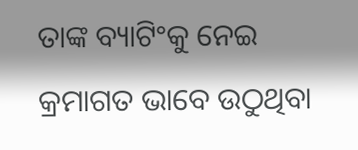ତାଙ୍କ ବ୍ୟାଟିଂକୁ ନେଇ କ୍ରମାଗତ ଭାବେ ଉଠୁଥିବା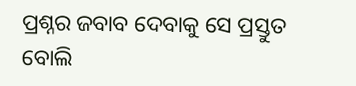ପ୍ରଶ୍ନର ଜବାବ ଦେବାକୁ ସେ ପ୍ରସ୍ତୁତ ବୋଲି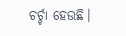ଚର୍ଚ୍ଚା ହେଉଛି।